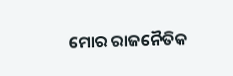ମୋର ରାଜନୈତିକ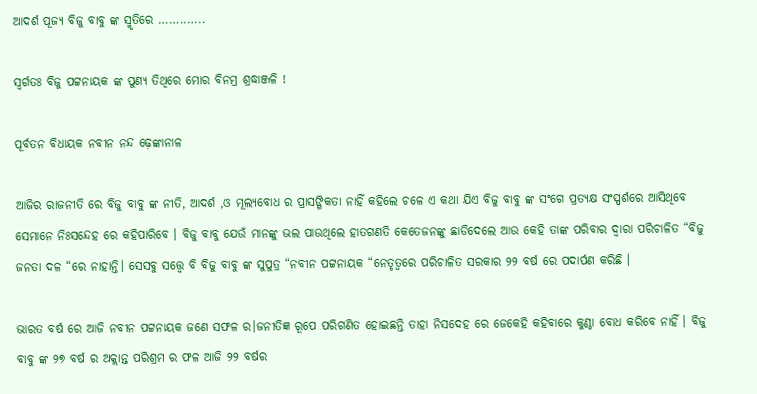ଆଦର୍ଶ ପୂଜ୍ୟ ବିଜୁ ବାବୁ ଙ୍କ ସ୍ମୃତିରେ ……..…..

ସ୍ବର୍ଗତଃ ବିଜୁ ପଟ୍ଟନାୟକ ଙ୍କ ପୁଣ୍ୟ ତିଥିରେ ମୋର ବିନମ୍ର ଶ୍ରଦ୍ଧାଞ୍ଜଳି !

ପୂର୍ବତନ ବିଧାୟକ ନବୀନ ନନ୍ଦ ଢ଼େଙ୍କାନାଳ

ଆଜିର ରାଜନୀତି ରେ ବିଜୁ ବାବୁ ଙ୍କ ନୀତି, ଆଦର୍ଶ ,ଓ ମୂଲ୍ୟବୋଧ ର ପ୍ରାସଙ୍ଗିକତା ନାହିଁ କହିଲେ ଚଳେ ଏ କଥା ଯିଏ ବିଜୁ ବାବୁ ଙ୍କ ସଂଗେ ପ୍ରତ୍ୟକ୍ଷ ସଂସ୍ପର୍ଶରେ ଆସିଥିବେ ସେମାନେ ନିଃସନ୍ଦେହ ରେ କହିପାରିବେ । ବିଜୁ ବାବୁ ଯେଉଁ ମାନଙ୍କୁ ଭଲ ପାଉଥିଲେ ହାତଗଣତି କେତେଜନଙ୍କୁ ଛାଡିଦେଲେ ଆଉ କେହି ତାଙ୍କ ପରିବାର ଦ୍ୱାରା ପରିଚାଳିତ “ବିଜୁ ଜନତା ଦଳ “ରେ ନାହାନ୍ତି। ସେସବୁ ସତ୍ତ୍ୱେ ବି ବିଜୁ ବାବୁ ଙ୍କ ସୁପୁତ୍ର “ନବୀନ ପଟ୍ଟନାୟକ “ନେତୃତ୍ୱରେ ପରିଚାଳିତ ସରକାର ୨୨ ବର୍ଷ ରେ ପଦାର୍ପଣ କରିଛି ।

ଭାରତ ବର୍ଷ ରେ ଆଜି ନବୀନ ପଟ୍ଟନାୟକ ଜଣେ ସଫଳ ର।ଜନୀତିଜ୍ଞ ରୂପେ ପରିଗଣିତ ହୋଇଛନ୍ତି ତାହା ନିସଦେହ ରେ ଜେକେହି କହିବାରେ କୁଣ୍ଠା ବୋଧ କରିବେ ନାହିଁ । ବିଜୁ ବାବୁ ଙ୍କ ୨୭ ବର୍ଷ ର ଅକ୍ଲାନ୍ତ ପରିଶ୍ରମ ର ଫଳ ଆଜି ୨୨ ବର୍ଷର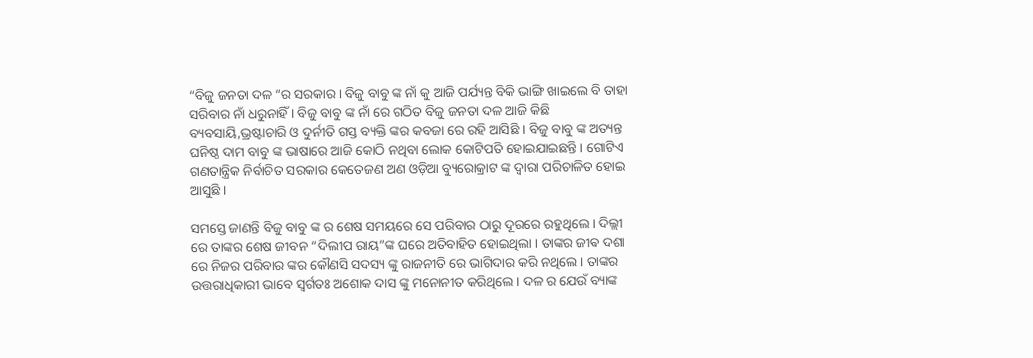“ବିଜୁ ଜନତା ଦଳ “ର ସରକାର । ବିଜୁ ବାବୁ ଙ୍କ ନାଁ କୁ ଆଜି ପର୍ଯ୍ୟନ୍ତ ବିକି ଭାଙ୍ଗି ଖାଇଲେ ବି ତାହା ସରିବାର ନାଁ ଧରୁନାହିଁ । ବିଜୁ ବାବୁ ଙ୍କ ନାଁ ରେ ଗଠିତ ବିଜୁ ଜନତା ଦଳ ଆଜି କିଛି ବ୍ୟବସାୟି,ଭ୍ରଷ୍ଟାଚାରି ଓ ଦୁର୍ନୀତି ଗସ୍ତ ବ୍ୟକ୍ତି ଙ୍କର କବଜା ରେ ରହି ଆସିଛି । ବିଜୁ ବାବୁ ଙ୍କ ଅତ୍ୟନ୍ତ ଘନିଷ୍ଠ ଦାମ ବାବୁ ଙ୍କ ଭାଷାରେ ଆଜି କୋଠି ନଥିବା ଲୋକ କୋଟିପତି ହୋଇଯାଇଛନ୍ତି । ଗୋଟିଏ ଗଣତାନ୍ତ୍ରିକ ନିର୍ବାଚିତ ସରକାର କେତେଜଣ ଅଣ ଓଡ଼ିଆ ବ୍ୟୁରୋକ୍ରାଟ ଙ୍କ ଦ୍ଵାରା ପରିଚାଳିତ ହୋଇ ଆସୁଛି ।

ସମସ୍ତେ ଜାଣନ୍ତି ବିଜୁ ବାବୁ ଙ୍କ ର ଶେଷ ସମୟରେ ସେ ପରିବାର ଠାରୁ ଦୂରରେ ରହୁଥିଲେ । ଦିଲ୍ଲୀ ରେ ତାଙ୍କର ଶେଷ ଜୀବନ “ଦିଲୀପ ରାୟ”ଙ୍କ ଘରେ ଅତିବାହିତ ହୋଇଥିଲା । ତାଙ୍କର ଜୀଵ ଦଶା ରେ ନିଜର ପରିବାର ଙ୍କର କୌଣସି ସଦସ୍ୟ ଙ୍କୁ ରାଜନୀତି ରେ ଭାଗିଦାର କରି ନଥିଲେ । ତାଙ୍କର ଉତ୍ତରାଧିକାରୀ ଭାବେ ସ୍ବର୍ଗତଃ ଅଶୋକ ଦାସ ଙ୍କୁ ମନୋନୀତ କରିଥିଲେ । ଦଳ ର ଯେଉଁ ବ୍ୟାଙ୍କ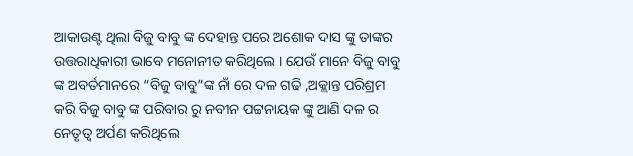ଆକାଉଣ୍ଟ ଥିଲା ବିଜୁ ବାବୁ ଙ୍କ ଦେହାନ୍ତ ପରେ ଅଶୋକ ଦାସ ଙ୍କୁ ତାଙ୍କର ଉତ୍ତରାଧିକାରୀ ଭାବେ ମନୋନୀତ କରିଥିଲେ । ଯେଉଁ ମାନେ ବିଜୁ ବାବୁ ଙ୍କ ଅବର୍ତମାନରେ “ବିଜୁ ବାବୁ”ଙ୍କ ନାଁ ରେ ଦଳ ଗଢି ,ଅକ୍ଲାନ୍ତ ପରିଶ୍ରମ କରି ବିଜୁ ବାବୁ ଙ୍କ ପରିବାର ରୁ ନବୀନ ପଟ୍ଟନାୟକ ଙ୍କୁ ଆଣି ଦଳ ର ନେତୃତ୍ୱ ଅର୍ପଣ କରିଥିଲେ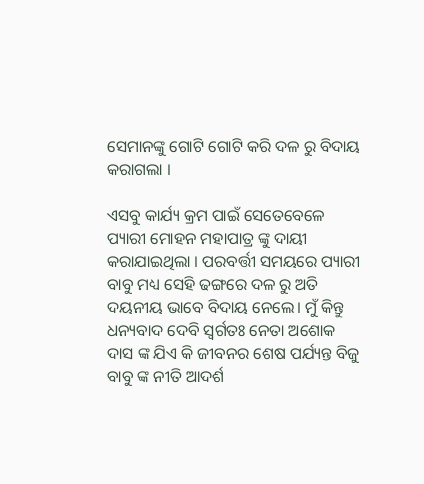ସେମାନଙ୍କୁ ଗୋଟି ଗୋଟି କରି ଦଳ ରୁ ବିଦାୟ କରାଗଲା ।

ଏସବୁ କାର୍ଯ୍ୟ କ୍ରମ ପାଇଁ ସେତେବେଳେ ପ୍ୟାରୀ ମୋହନ ମହାପାତ୍ର ଙ୍କୁ ଦାୟୀ କରାଯାଇଥିଲା । ପରବର୍ତ୍ତୀ ସମୟରେ ପ୍ୟାରୀ ବାବୁ ମଧ୍ୟ ସେହି ଢଙ୍ଗରେ ଦଳ ରୁ ଅତି ଦୟନୀୟ ଭାବେ ବିଦାୟ ନେଲେ। ମୁଁ କିନ୍ତୁ ଧନ୍ୟବାଦ ଦେବି ସ୍ବର୍ଗତଃ ନେତା ଅଶୋକ ଦାସ ଙ୍କ ଯିଏ କି ଜୀବନର ଶେଷ ପର୍ଯ୍ୟନ୍ତ ବିଜୁ ବାବୁ ଙ୍କ ନୀତି ଆଦର୍ଶ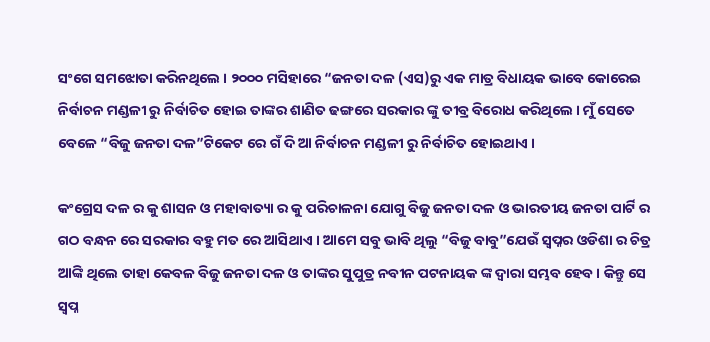ସଂଗେ ସମଝୋତା କରିନଥିଲେ । ୨୦୦୦ ମସିହାରେ “ଜନତା ଦଳ (ଏସ)ରୁ ଏକ ମାତ୍ର ବିଧାୟକ ଭାବେ କୋରେଇ ନିର୍ବାଚନ ମଣ୍ଡଳୀ ରୁ ନିର୍ବାଚିତ ହୋଇ ତାଙ୍କର ଶାଣିତ ଢଙ୍ଗରେ ସରକାର ଙ୍କୁ ତୀବ୍ର ବିରୋଧ କରିଥିଲେ । ମୁଁ ସେତେ ବେଳେ “ବିଜୁ ଜନତା ଦଳ”ଟିକେଟ ରେ ଗଁ ଦି ଆ ନିର୍ବାଚନ ମଣ୍ଡଳୀ ରୁ ନିର୍ବାଚିତ ହୋଇଥାଏ ।

କଂଗ୍ରେସ ଦଳ ର କୁ ଶାସନ ଓ ମହାବାତ୍ୟା ର କୁ ପରିଚାଳନା ଯୋଗୁ ବିଜୁ ଜନତା ଦଳ ଓ ଭାରତୀୟ ଜନତା ପାର୍ଟି ର ଗଠ ବନ୍ଧନ ରେ ସରକାର ବହୁ ମତ ରେ ଆସିଥାଏ । ଆମେ ସବୁ ଭାବି ଥିଲୁ “ବିଜୁ ବାବୁ”ଯେଉଁ ସ୍ୱପ୍ନର ଓଡିଶା ର ଚିତ୍ର ଆଙ୍କି ଥିଲେ ତାହା କେବଳ ବିଜୁ ଜନତା ଦଳ ଓ ତାଙ୍କର ସୁପୁତ୍ର ନବୀନ ପଟନାୟକ ଙ୍କ ଦ୍ଵାରା ସମ୍ଭବ ହେବ । କିନ୍ତୁ ସେ ସ୍ୱପ୍ନ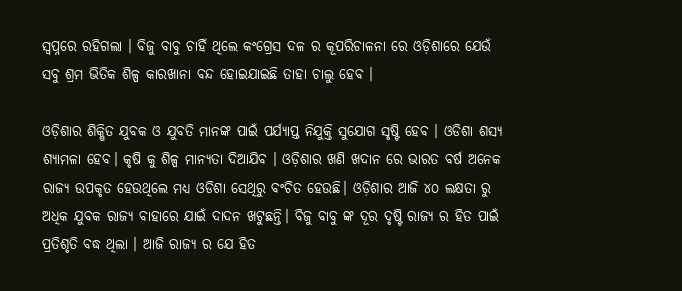ସ୍ୱପ୍ନରେ ରହିଗଲା । ବିଜୁ ବାବୁ ଚାହିଁ ଥିଲେ କଂଗ୍ରେସ ଦଳ ର କୂପରିଚାଳନା ରେ ଓଡ଼ିଶାରେ ଯେଉଁ ସବୁ ଶ୍ରମ ଭିତିକ ଶିଳ୍ପ କାରଖାନା ବନ୍ଦ ହୋଇଯାଇଛି ତାହା ଚାଲୁ ହେବ ।

ଓଡ଼ିଶାର ଶିକ୍ଷିତ ଯୁବକ ଓ ଯୁବତି ମାନଙ୍କ ପାଇଁ ପର୍ଯ୍ୟାପ୍ତ ନିଯୁକ୍ତି ସୁଯୋଗ ସୃଷ୍ଟି ହେବ । ଓଡିଶା ଶସ୍ଯ ଶ୍ୟାମଳା ହେବ। କୃଷି କୁ ଶିଳ୍ପ ମାନ୍ୟତା ଦିଆଯିବ । ଓଡ଼ିଶାର ଖଣି ଖଦାନ ରେ ଭାରତ ବର୍ଷ ଅନେକ ରାଜ୍ୟ ଉପକୃତ ହେଉଥିଲେ ମଧ୍ୟ ଓଡିଶା ସେଥିରୁ ବଂଚିତ ହେଉଛି। ଓଡ଼ିଶାର ଆଜି ୪୦ ଲକ୍ଷତା ରୁ ଅଧିକ ଯୁବକ ରାଜ୍ୟ ବାହାରେ ଯାଇଁ ଦାଦନ ଖଟୁଛନ୍ତି। ବିଜୁ ବାବୁ ଙ୍କ ଦୂର ଦୃଷ୍ଟି ରାଜ୍ୟ ର ହିତ ପାଇଁ ପ୍ରତିଶୃତି ବଦ୍ଧ ଥିଲା । ଆଜି ରାଜ୍ୟ ର ଯେ ହିତ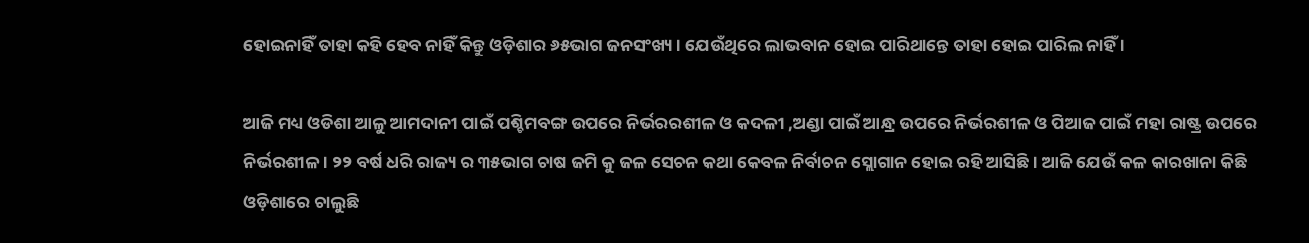ହୋଇନାହିଁ ତାହା କହି ହେବ ନାହିଁ କିନ୍ତୁ ଓଡ଼ିଶାର ୬୫ଭାଗ ଜନସଂଖ୍ୟ। ଯେଉଁଥିରେ ଲାଭବାନ ହୋଇ ପାରିଥାନ୍ତେ ତାହା ହୋଇ ପାରିଲ ନାହିଁ ।

ଆଜି ମଧ୍ୟ ଓଡିଶା ଆଳୁ ଆମଦାନୀ ପାଇଁ ପଶ୍ଚିମବଙ୍ଗ ଉପରେ ନିର୍ଭରରଶୀଳ ଓ କଦଳୀ ,ଅଣ୍ଡା ପାଇଁ ଆନ୍ଧ୍ର ଉପରେ ନିର୍ଭରଶୀଳ ଓ ପିଆଜ ପାଇଁ ମହା ରାଷ୍ଟ୍ର ଉପରେ ନିର୍ଭରଶୀଳ । ୨୨ ବର୍ଷ ଧରି ରାଜ୍ୟ ର ୩୫ଭାଗ ଚାଷ ଜମି କୁ ଜଳ ସେଚନ କଥା କେବଳ ନିର୍ବାଚନ ସ୍ଲୋଗାନ ହୋଇ ରହି ଆସିଛି । ଆଜି ଯେଉଁ କଳ କାରଖାନା କିଛି ଓଡ଼ିଶାରେ ଚାଲୁଛି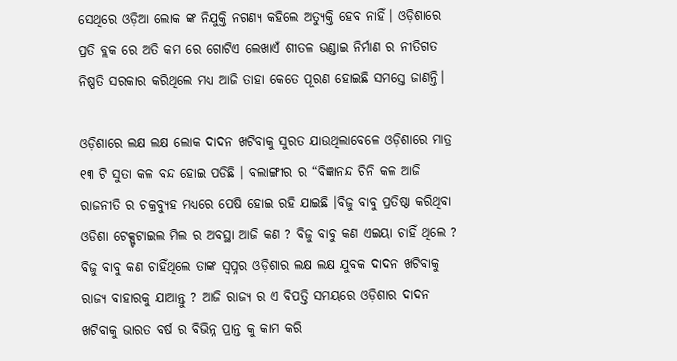ସେଥିରେ ଓଡ଼ିଆ ଲୋକ ଙ୍କ ନିଯୁକ୍ତି ନଗଣ୍ୟ କହିଲେ ଅତ୍ୟୁକ୍ତି ହେବ ନାହିଁ। ଓଡ଼ିଶାରେ ପ୍ରତି ବ୍ଲକ ରେ ଅତି କମ ରେ ଗୋଟିଏ ଲେଖାଏଁ ଶୀତଳ ଭଣ୍ଡାଇ ନିର୍ମାଣ ର ନୀତିଗତ ନିଷ୍ପତି ସରକାର କରିଥିଲେ ମଧ୍ୟ ଆଜି ତାହା କେତେ ପୂରଣ ହୋଇଛି ସମସ୍ତେ ଜାଣନ୍ତି।

ଓଡ଼ିଶାରେ ଲକ୍ଷ ଲକ୍ଷ ଲୋକ ଦାଦନ ଖଟିବାକୁ ସୁରତ ଯାଉଥିଲାବେଳେ ଓଡ଼ିଶାରେ ମାତ୍ର ୧୩ ଟି ସୁତା କଳ ବନ୍ଦ ହୋଇ ପଡିଛି । ବଲାଙ୍ଗୀର ର “ବିଜ୍ଞାନନ୍ଦ ଚିନି କଳ ଆଜି ରାଜନୀତି ର ଚକ୍ରବ୍ୟୁହ ମଧ୍ୟରେ ପେଷି ହୋଇ ରହି ଯାଇଛି ।ବିଜୁ ବାବୁ ପ୍ରତିଷ୍ଠା କରିଥିବା ଓଡିଶା ଟେକ୍ସ୍ଟଟାଇଲ ମିଲ ର ଅବସ୍ଥା ଆଜି କଣ ? ବିଜୁ ବାବୁ କଣ ଏଇୟା ଚାହିଁ ଥିଲେ ? ବିଜୁ ବାବୁ କଣ ଚାହିଁଥିଲେ ତାଙ୍କ ସ୍ୱପ୍ନର ଓଡ଼ିଶାର ଲକ୍ଷ ଲକ୍ଷ ଯୁବକ ଦାଦନ ଖଟିବାକୁ ରାଜ୍ୟ ବାହାରକୁ ଯାଆନ୍ତୁ ? ଆଜି ରାଜ୍ୟ ର ଏ ବିପତ୍ତି ସମୟରେ ଓଡ଼ିଶାର ଦାଦନ ଖଟିବାକୁ ଭାରତ ବର୍ଷ ର ବିଭିନ୍ନ ପ୍ରାନ୍ତ କୁ କାମ କରି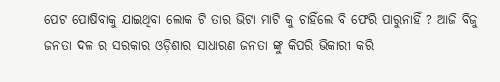ପେଟ ପୋଷିବାକୁ ଯାଇଥିବା ଲୋକ ଟି ତାର ଭିଟା ମାଟି କୁ ଚାହିଁଲେ ବି ଫେରି ପାରୁନାହିଁ ? ଆଜି ବିଜୁ ଜନତା ଦଳ ର ସରକାର ଓଡ଼ିଶାର ସାଧାରଣ ଜନତା ଙ୍କୁ କିପରି ଭିକାରୀ କରି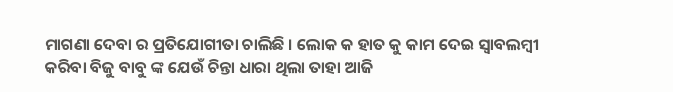ମାଗଣା ଦେବା ର ପ୍ରତିଯୋଗୀତା ଚାଲିଛି । ଲୋକ କ ହାତ କୁ କାମ ଦେଇ ସ୍ୱାବଲମ୍ବୀ କରିବା ବିଜୁ ବାବୁ ଙ୍କ ଯେଉଁ ଚିନ୍ତା ଧାରା ଥିଲା ତାହା ଆଜି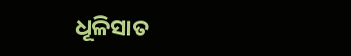ଧୂଳିସାତ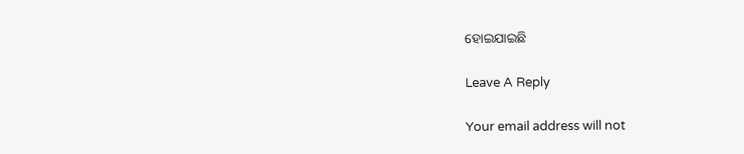ହୋଇଯାଇଛି

Leave A Reply

Your email address will not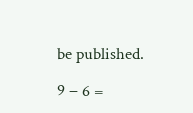be published.

9 − 6 =